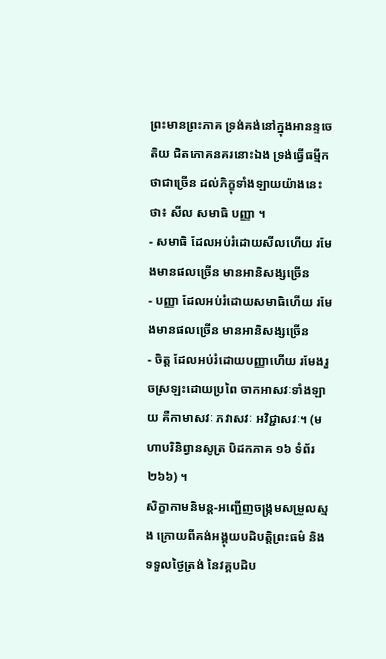ព្រះមានព្រះភាគ ទ្រង់គង់នៅក្នុងអានន្ទចេតិយ ជិតភោគនគរនោះឯង ទ្រង់ធ្វើធម្មីកថាជាច្រើន ដល់ភិក្ខុទាំងឡាយយ៉ាងនេះថា៖ សីល សមាធិ បញ្ញា ។
- សមាធិ ដែលអប់រំដោយសីលហើយ រមែងមានផលច្រើន មានអានិសង្សច្រើន
- បញ្ញា ដែលអប់រំដោយសមាធិហើយ រមែងមានផលច្រើន មានអានិសង្សច្រើន
- ចិត្ត ដែលអប់រំដោយបញ្ញាហើយ រមែងរួចស្រឡះដោយប្រពៃ ចាកអាសវៈទាំងឡាយ គឺកាមាសវៈ ភវាសវៈ អវិជ្ជាសវៈ។ (មហាបរិនិព្វានសូត្រ បិដកភាគ ១៦ ទំព័រ ២៦៦) ។
សិក្ខាកាមនិមន្ត-អញ្ជើញចង្រ្កមសម្រួលស្មង ក្រោយពីគង់អង្គុយបដិបត្តិព្រះធម៌ និងទទួលថ្ងៃត្រង់ នៃវគ្គបដិប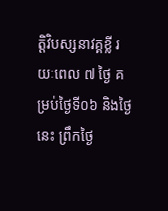ត្តិវិបស្សនាវគ្គខ្លី រយៈពេល ៧ ថ្ងៃ គម្រប់ថ្ងៃទី០៦ និងថ្ងៃនេះ ព្រឹកថ្ងៃ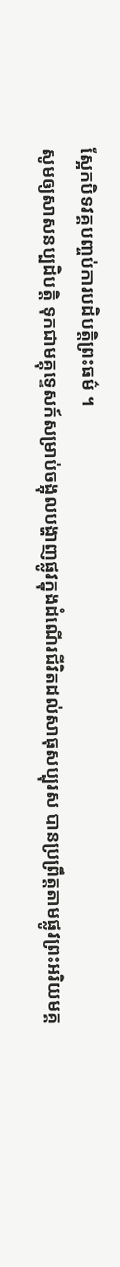ស្អែកបិទវគ្គបញ្ចប់ការបដិបត្តិព្រះធម៌ ។
សូមឲ្យសាសនប្បដិបត្តិ ទុកជាមគ្គុទ្ទេសក៍សម្រាប់ចង្អុលបង្ហាញផ្លូវក្នុងដំណើរជីវិតដល់សាធុសប្បុរស បានប្រព្រឹត្តតាមផ្លូវព្រះអរិយមគ្គ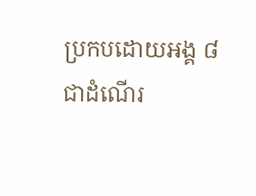ប្រកបដោយអង្គ ៨ ជាដំណើរ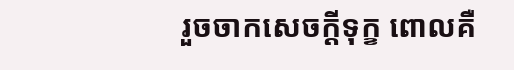រួចចាកសេចក្តីទុក្ខ ពោលគឺ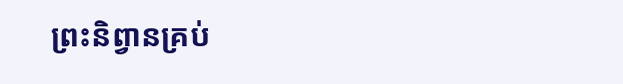ព្រះនិព្វានគ្រប់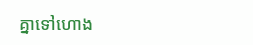គ្នាទៅហោង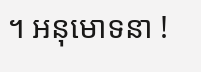។ អនុមោទនា !